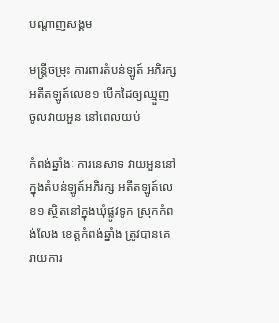បណ្តាញសង្គម

មន្ត្រីចម្រុះ ការពារតំបន់ឡូត៍ អភិរក្ស អតីតឡូត៍លេខ១ បើកដៃឲ្យឈ្មួញ ចូលវាយអួន នៅពេលយប់

កំពង់ឆ្នាំងៈ ការនេសាទ វាយអួននៅ ក្នុងតំបន់ឡូត៍អភិរក្ស អតីតឡូត៍លេខ១ ស្ថិតនៅក្នុងឃុំផ្លូវទូក ស្រុកកំពង់លែង ខេត្តកំពង់ឆ្នាំង ត្រូវបានគេ រាយការ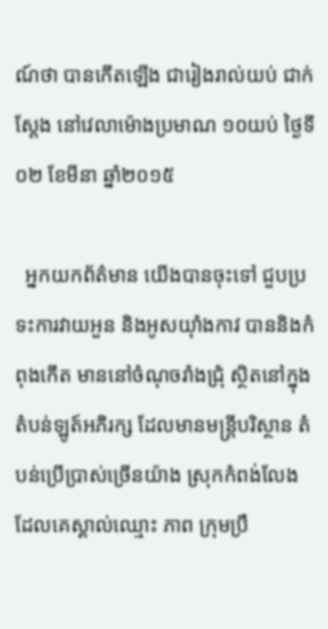ណ៍ថា បានកើតឡើង ជារៀងរាល់យប់ ជាក់ស្តែង នៅវេលាម៉ោងប្រមាណ ១០យប់ ថ្ងៃទី០២ ខែមីនា ឆ្នាំ២០១៥

  អ្នកយកព័ត៌មាន យើងបានចុះទៅ ជួបប្រទះការវាយអួន និងអូសយ៉ាំងកាវ បាននិងកំពុងកើត មាននៅចំណុចរាំងជ្រុំ ស្ថិតនៅក្នុង តំបន់ឡូត៍អភិរក្ស ដែលមានមន្ត្រីបរិស្ថាន តំបន់ប្រើប្រាស់ច្រើនយ៉ាង ស្រុកកំពង់លែង ដែលគេស្គាល់ឈ្មោះ ភាព ក្រុមប្រឹ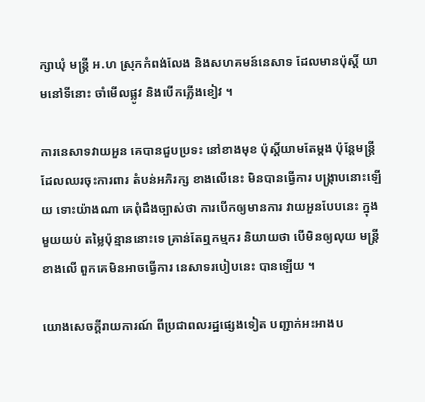ក្សាឃុំ មន្ត្រី អ.ហ ស្រុកកំពង់លែង និងសហគមន៍នេសាទ ដែលមានប៉ុស្តិ៍ យាមនៅទីនោះ ចាំមើលផ្លូវ និងបើកភ្លើងខៀវ ។

ការនេសាទវាយអួន គេបានជួបប្រទះ នៅខាងមុខ ប៉ុស្តិ៍យាមតែម្តង ប៉ុន្តែមន្ត្រី ដែលឈរចុះការពារ តំបន់អភិរក្ស ខាងលើនេះ មិនបានធ្វើការ បង្ក្រាបនោះឡើយ ទោះយ៉ាងណា គេពុំដឹងច្បាស់ថា ការបើកឲ្យមានការ វាយអួនបែបនេះ ក្នុងមួយយប់ តម្លៃប៉ុន្មាននោះទេ គ្រាន់តែឮកម្មករ និយាយថា បើមិនឲ្យលុយ មន្ត្រីខាងលើ ពួកគេមិនអាចធ្វើការ នេសាទរបៀបនេះ បានឡើយ ។

យោងសេចក្តីរាយការណ៍ ពីប្រជាពលរដ្ឋផ្សេងទៀត បញ្ជាក់អះអាងប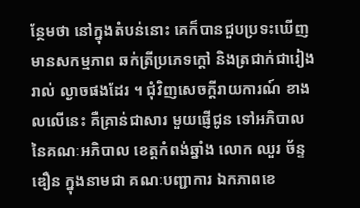ន្ថែមថា នៅក្នុងតំបន់នោះ គេក៏បានជួបប្រទះឃើញ មានសកម្មភាព ឆក់ត្រីប្រភេទក្តៅ និងត្រជាក់ជារៀងរាល់ ល្ងាចផងដែរ ។ ជុំវិញសេចក្តីរាយការណ៍ ខាងលលើនេះ គឺគ្រាន់ជាសារ មួយផ្ញើជូន ទៅអភិបាល នៃគណៈអភិបាល ខេត្តកំពង់ឆ្នាំង លោក ឈួរ ច័ន្ទឌឿន ក្នុងនាមជា គណៈបញ្ជាការ ឯកភាពខេ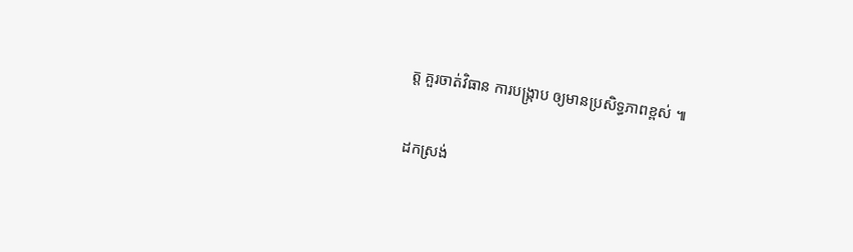ត្ត គួរចាត់វិធាន ការបង្ក្រាប ឲ្យមានប្រសិទ្ធភាពខ្ពស់ ៕

ដកស្រង់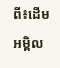ពី៖ដើមអម្ពិល